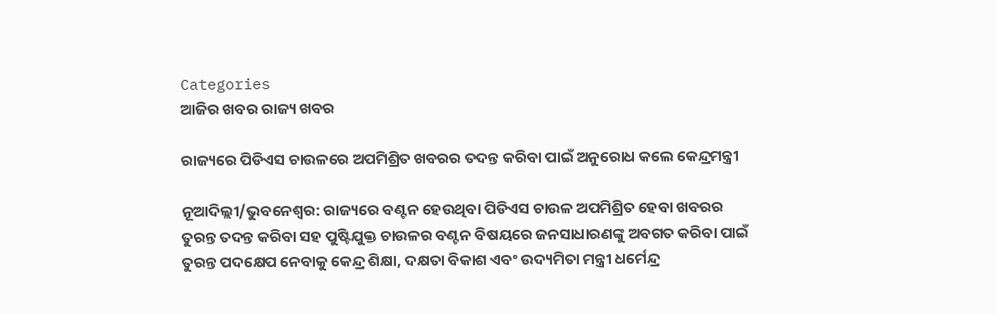Categories
ଆଜିର ଖବର ରାଜ୍ୟ ଖବର

ରାଜ୍ୟରେ ପିଡିଏସ ଚାଉଳରେ ଅପମିଶ୍ରିତ ଖବରର ତଦନ୍ତ କରିବା ପାଇଁ ଅନୁରୋଧ କଲେ କେନ୍ଦ୍ରମନ୍ତ୍ରୀ

ନୂଆଦିଲ୍ଲୀ/ଭୁବନେଶ୍ୱର: ରାଜ୍ୟରେ ବଣ୍ଟନ ହେଉଥିବା ପିଡିଏସ ଚାଉଳ ଅପମିଶ୍ରିତ ହେବା ଖବରର ତୁରନ୍ତ ତଦନ୍ତ କରିବା ସହ ପୁଷ୍ଟିଯୁକ୍ତ ଚାଉଳର ବଣ୍ଟନ ବିଷୟରେ ଜନସାଧାରଣଙ୍କୁ ଅବଗତ କରିବା ପାଇଁ ତୁରନ୍ତ ପଦକ୍ଷେପ ନେବାକୁ କେନ୍ଦ୍ର ଶିକ୍ଷା, ଦକ୍ଷତା ବିକାଶ ଏବଂ ଉଦ୍ୟମିତା ମନ୍ତ୍ରୀ ଧର୍ମେନ୍ଦ୍ର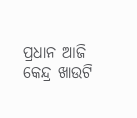ପ୍ରଧାନ ଆଜି କେନ୍ଦ୍ର ଖାଉଟି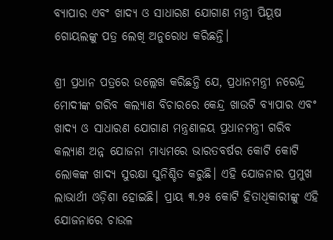ବ୍ୟାପାର ଏବଂ ଖାଦ୍ୟ ଓ ସାଧାରଣ ଯୋଗାଣ ମନ୍ତ୍ରୀ ପିୟୂଷ ଗୋୟଲଙ୍କୁ ପତ୍ର ଲେଖି ଅନୁରୋଧ କରିଛନ୍ତି।

ଶ୍ରୀ ପ୍ରଧାନ ପତ୍ରରେ ଉଲ୍ଲେଖ କରିଛନ୍ତି ଯେ, ପ୍ରଧାନମନ୍ତ୍ରୀ ନରେନ୍ଦ୍ର ମୋଦୀଙ୍କ ଗରିବ କଲ୍ୟାଣ ବିଚାରରେ କେନ୍ଦ୍ର ଖାଉଟି ବ୍ୟାପାର ଏବଂ ଖାଦ୍ୟ ଓ ସାଧାରଣ ଯୋଗାଣ ମନ୍ତ୍ରଣାଳୟ ପ୍ରଧାନମନ୍ତ୍ରୀ ଗରିବ କଲ୍ୟାଣ ଅନ୍ନ ଯୋଜନା ମାଧ୍ୟମରେ ଭାରତବର୍ଷର କୋଟି କୋଟି ଲୋକଙ୍କ ଖାଦ୍ୟ ସୁରକ୍ଷା ସୁନିଶ୍ଚିତ କରୁଛି। ଏହି ଯୋଜନାର ପ୍ରମୁଖ ଲାଭାର୍ଥୀ ଓଡ଼ିଶା ହୋଇଛି। ପ୍ରାୟ ୩.୨୫ କୋଟି ହିତାଧିକାରୀଙ୍କୁ ଏହି ଯୋଜନାରେ ଚାଉଳ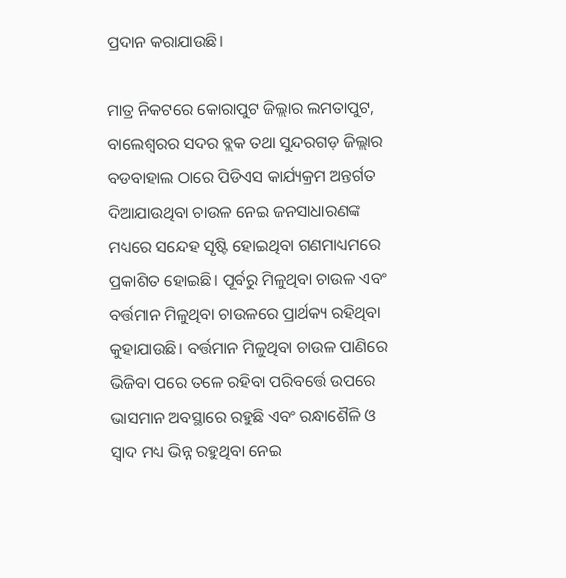ପ୍ରଦାନ କରାଯାଉଛି।

ମାତ୍ର ନିକଟରେ କୋରାପୁଟ ଜିଲ୍ଲାର ଲମତାପୁଟ, ବାଲେଶ୍ୱରର ସଦର ବ୍ଲକ ତଥା ସୁନ୍ଦରଗଡ଼ ଜିଲ୍ଲାର ବଡବାହାଲ ଠାରେ ପିଡିଏସ କାର୍ଯ୍ୟକ୍ରମ ଅନ୍ତର୍ଗତ ଦିଆଯାଉଥିବା ଚାଉଳ ନେଇ ଜନସାଧାରଣଙ୍କ ମଧ୍ୟରେ ସନ୍ଦେହ ସୃଷ୍ଟି ହୋଇଥିବା ଗଣମାଧ୍ୟମରେ ପ୍ରକାଶିତ ହୋଇଛି। ପୂର୍ବରୁ ମିଳୁଥିବା ଚାଉଳ ଏବଂ ବର୍ତ୍ତମାନ ମିଳୁଥିବା ଚାଉଳରେ ପ୍ରାର୍ଥକ୍ୟ ରହିଥିବା କୁହାଯାଉଛି। ବର୍ତ୍ତମାନ ମିଳୁଥିବା ଚାଉଳ ପାଣିରେ ଭିଜିବା ପରେ ତଳେ ରହିବା ପରିବର୍ତ୍ତେ ଉପରେ ଭାସମାନ ଅବସ୍ଥାରେ ରହୁଛି ଏବଂ ରନ୍ଧାଶୈଳି ଓ ସ୍ୱାଦ ମଧ୍ୟ ଭିନ୍ନ ରହୁଥିବା ନେଇ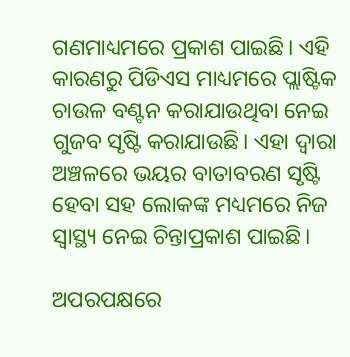ଗଣମାଧ୍ୟମରେ ପ୍ରକାଶ ପାଇଛି। ଏହି କାରଣରୁ ପିଡିଏସ ମାଧ୍ୟମରେ ପ୍ଲାଷ୍ଟିକ ଚାଉଳ ବଣ୍ଟନ କରାଯାଉଥିବା ନେଇ ଗୁଜବ ସୃଷ୍ଟି କରାଯାଉଛି। ଏହା ଦ୍ୱାରା ଅଞ୍ଚଳରେ ଭୟର ବାତାବରଣ ସୃଷ୍ଟି ହେବା ସହ ଲୋକଙ୍କ ମଧ୍ୟମରେ ନିଜ ସ୍ୱାସ୍ଥ୍ୟ ନେଇ ଚିନ୍ତାପ୍ରକାଶ ପାଇଛି।

ଅପରପକ୍ଷରେ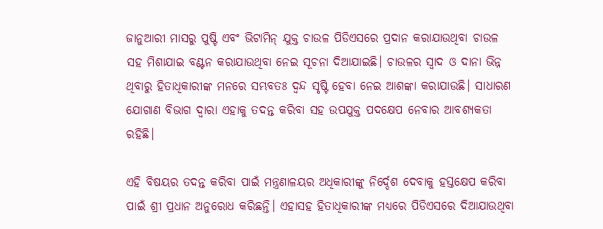ଜାନୁଆରୀ ମାସରୁ ପୁଷ୍ଟି ଏବଂ ଭିଟାମିନ୍ ଯୁକ୍ତ ଚାଉଳ ପିଡିଏସରେ ପ୍ରଦାନ କରାଯାଉଥିବା ଚାଉଳ ସହ ମିଶାଯାଇ ବଣ୍ଟନ କରାଯାଉଥିବା ନେଇ ସୂଚନା ଦିଆଯାଇଛି। ଚାଉଳର ସ୍ୱାଦ ଓ ଦାନା ଭିନ୍ନ ଥିବାରୁ ହିତାଧିକାରୀଙ୍କ ମନରେ ସମ୍ଭବତଃ ଦ୍ୱନ୍ଦ ସୃଷ୍ଟି ହେବା ନେଇ ଆଶଙ୍କା କରାଯାଉଛି। ସାଧାରଣ ଯୋଗାଣ ବିଭାଗ ଦ୍ୱାରା ଏହାକୁ ତଦନ୍ତ କରିବା ସହ ଉପଯୁକ୍ତ ପଦକ୍ଷେପ ନେବାର ଆବଶ୍ୟକତା ରହିଛି।

ଏହି ବିଷୟର ତଦନ୍ତ କରିବା ପାଇଁ ମନ୍ତ୍ରଣାଳୟର ଅଧିକାରୀଙ୍କୁ ନିର୍ଦ୍ଦେଶ ଦେବାକୁ ହସ୍ତକ୍ଷେପ କରିବା ପାଇଁ ଶ୍ରୀ ପ୍ରଧାନ ଅନୁରୋଧ କରିଛନ୍ତି। ଏହାସହ ହିତାଧିକାରୀଙ୍କ ମଧ୍ୟରେ ପିଡିଏସରେ ଦିଆଯାଉଥିବା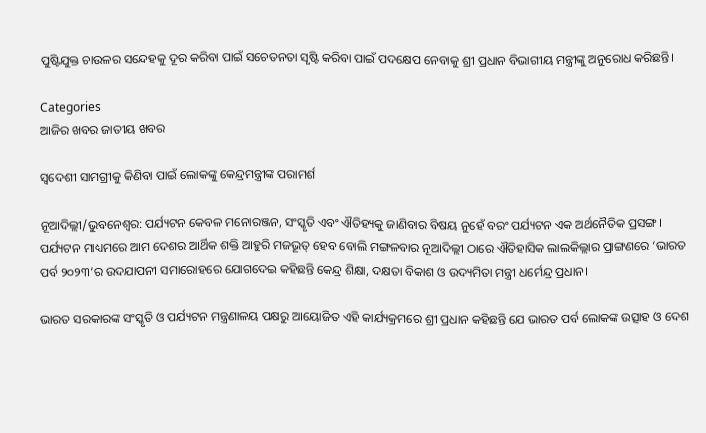ପୁଷ୍ଟିଯୁକ୍ତ ଚାଉଳର ସନ୍ଦେହକୁ ଦୂର କରିବା ପାଇଁ ସଚେତନତା ସୃଷ୍ଟି କରିବା ପାଇଁ ପଦକ୍ଷେପ ନେବାକୁ ଶ୍ରୀ ପ୍ରଧାନ ବିଭାଗୀୟ ମନ୍ତ୍ରୀଙ୍କୁ ଅନୁରୋଧ କରିଛନ୍ତି।

Categories
ଆଜିର ଖବର ଜାତୀୟ ଖବର

ସ୍ୱଦେଶୀ ସାମଗ୍ରୀକୁ କିଣିବା ପାଇଁ ଲୋକଙ୍କୁ କେନ୍ଦ୍ରମନ୍ତ୍ରୀଙ୍କ ପରାମର୍ଶ

ନୂଆଦିଲ୍ଲୀ/ଭୁବନେଶ୍ୱର: ପର୍ଯ୍ୟଟନ କେବଳ ମନୋରଞ୍ଜନ, ସଂସ୍କୃତି ଏବଂ ଐତିହ୍ୟକୁ ଜାଣିବାର ବିଷୟ ନୁହେଁ ବରଂ ପର୍ଯ୍ୟଟନ ଏକ ଅର୍ଥନୈତିକ ପ୍ରସଙ୍ଗ। ପର୍ଯ୍ୟଟନ ମାଧ୍ୟମରେ ଆମ ଦେଶର ଆର୍ଥିକ ଶକ୍ତି ଆହୁରି ମଜଭୂତ୍ ହେବ ବୋଲି ମଙ୍ଗଳବାର ନୂଆଦିଲ୍ଲୀ ଠାରେ ଐତିହାସିକ ଲାଲକିଲ୍ଲାର ପ୍ରାଙ୍ଗଣରେ ‘ଭାରତ ପର୍ବ ୨୦୨୩’ର ଉଦଯାପନୀ ସମାରୋହରେ ଯୋଗଦେଇ କହିଛନ୍ତି କେନ୍ଦ୍ର ଶିକ୍ଷା, ଦକ୍ଷତା ବିକାଶ ଓ ଉଦ୍ୟମିତା ମନ୍ତ୍ରୀ ଧର୍ମେନ୍ଦ୍ର ପ୍ରଧାନ।

ଭାରତ ସରକାରଙ୍କ ସଂସ୍କୃତି ଓ ପର୍ଯ୍ୟଟନ ମନ୍ତ୍ରଣାଳୟ ପକ୍ଷରୁ ଆୟୋଜିତ ଏହି କାର୍ଯ୍ୟକ୍ରମରେ ଶ୍ରୀ ପ୍ରଧାନ କହିଛନ୍ତି ଯେ ଭାରତ ପର୍ବ ଲୋକଙ୍କ ଉତ୍ସାହ ଓ ଦେଶ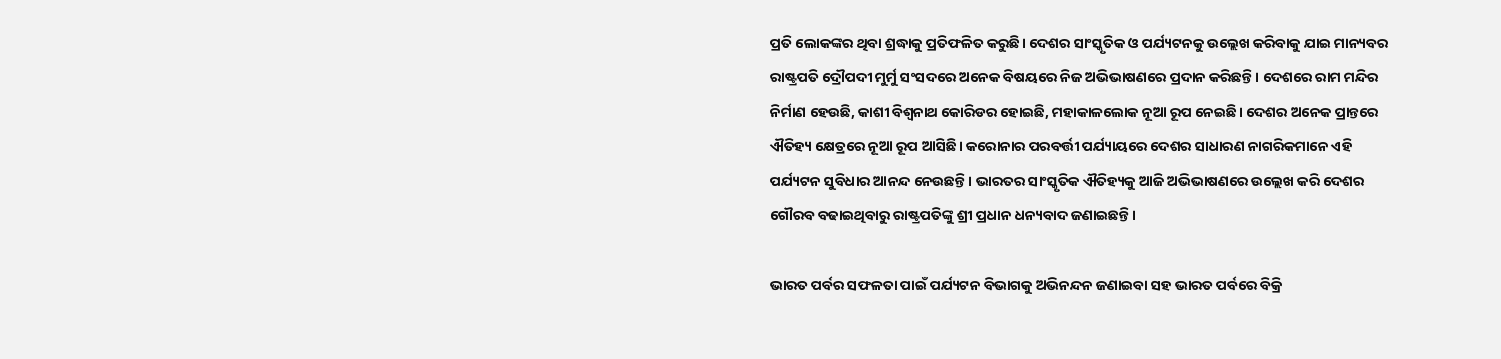ପ୍ରତି ଲୋକଙ୍କର ଥିବା ଶ୍ରଦ୍ଧାକୁ ପ୍ରତିଫଳିତ କରୁଛି। ଦେଶର ସାଂସ୍କୃତିକ ଓ ପର୍ଯ୍ୟଟନକୁ ଉଲ୍ଲେଖ କରିବାକୁ ଯାଇ ମାନ୍ୟବର ରାଷ୍ଟ୍ରପତି ଦ୍ରୌପଦୀ ମୁର୍ମୁ ସଂସଦରେ ଅନେକ ବିଷୟରେ ନିଜ ଅଭିଭାଷଣରେ ପ୍ରଦାନ କରିଛନ୍ତି। ଦେଶରେ ରାମ ମନ୍ଦିର ନିର୍ମାଣ ହେଉଛି, କାଶୀ ବିଶ୍ୱନାଥ କୋରିଡର ହୋଇଛି, ମହାକାଳଲୋକ ନୂଆ ରୂପ ନେଇଛି। ଦେଶର ଅନେକ ପ୍ରାନ୍ତରେ ଐତିହ୍ୟ କ୍ଷେତ୍ରରେ ନୂଆ ରୂପ ଆସିଛି। କରୋନାର ପରବର୍ତ୍ତୀ ପର୍ଯ୍ୟାୟରେ ଦେଶର ସାଧାରଣ ନାଗରିକମାନେ ଏହି ପର୍ଯ୍ୟଟନ ସୁବିଧାର ଆନନ୍ଦ ନେଉଛନ୍ତି। ଭାରତର ସାଂସ୍କୃତିକ ଐତିହ୍ୟକୁ ଆଜି ଅଭିଭାଷଣରେ ଉଲ୍ଲେଖ କରି ଦେଶର ଗୌରବ ବଢାଇଥିବାରୁ ରାଷ୍ଟ୍ରପତିଙ୍କୁ ଶ୍ରୀ ପ୍ରଧାନ ଧନ୍ୟବାଦ ଜଣାଇଛନ୍ତି।

ଭାରତ ପର୍ବର ସଫଳତା ପାଇଁ ପର୍ଯ୍ୟଟନ ବିଭାଗକୁ ଅଭିନନ୍ଦନ ଜଣାଇବା ସହ ଭାରତ ପର୍ବରେ ବିକ୍ରି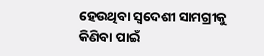ହେଉଥିବା ସ୍ୱଦେଶୀ ସାମଗ୍ରୀକୁ କିଣିବା ପାଇଁ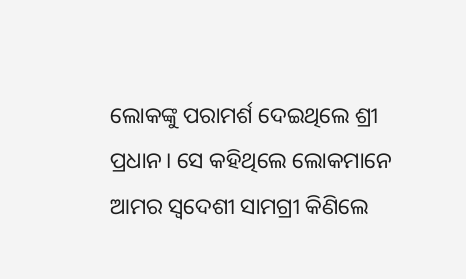ଲୋକଙ୍କୁ ପରାମର୍ଶ ଦେଇଥିଲେ ଶ୍ରୀ ପ୍ରଧାନ। ସେ କହିଥିଲେ ଲୋକମାନେ ଆମର ସ୍ୱଦେଶୀ ସାମଗ୍ରୀ କିଣିଲେ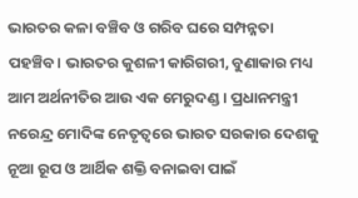ଭାରତର କଳା ବଞ୍ଚିବ ଓ ଗରିବ ଘରେ ସମ୍ପନ୍ନତା ପହଞ୍ଚିବ। ଭାରତର କୁଶଳୀ କାରିଗରୀ, ବୁଣାକାର ମଧ୍ୟ ଆମ ଅର୍ଥନୀତିର ଆଉ ଏକ ମେରୁଦଣ୍ଡ। ପ୍ରଧାନମନ୍ତ୍ରୀ ନରେନ୍ଦ୍ର ମୋଦିଙ୍କ ନେତୃତ୍ୱରେ ଭାରତ ସରକାର ଦେଶକୁ ନୂଆ ରୂପ ଓ ଆର୍ଥିକ ଶକ୍ତି ବନାଇବା ପାଇଁ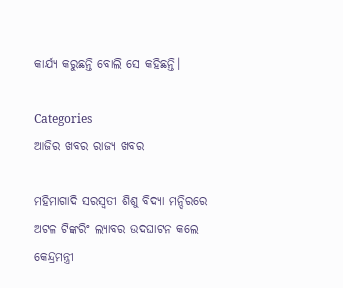କାର୍ଯ୍ୟ କରୁଛନ୍ତି ବୋଲି ସେ କହିଛନ୍ତି।

Categories
ଆଜିର ଖବର ରାଜ୍ୟ ଖବର

ମହିମାଗାଦି ସରସ୍ୱତୀ ଶିଶୁ ବିଦ୍ୟା ମନ୍ଦିରରେ ଅଟଳ ଟିଙ୍କରିଂ ଲ୍ୟାବର ଉଦଘାଟନ କଲେ କେନ୍ଦ୍ରମନ୍ତ୍ରୀ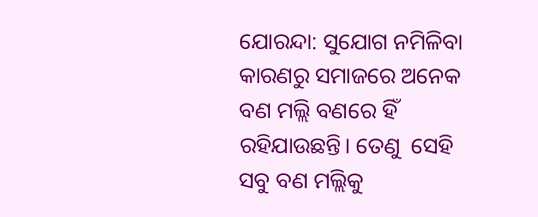ଯୋରନ୍ଦା: ସୁଯୋଗ ନମିଳିବା କାରଣରୁ ସମାଜରେ ଅନେକ ବଣ ମଲ୍ଲି ବଣରେ ହିଁ ରହିଯାଉଛନ୍ତି। ତେଣୁ  ସେହି ସବୁ ବଣ ମଲ୍ଲିକୁ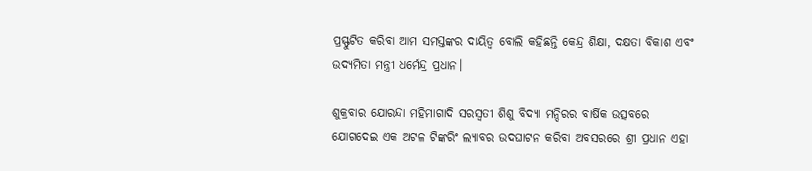ପ୍ରସ୍ଫୁଟିତ କରିବା ଆମ ସମସ୍ତଙ୍କର ଦାୟିତ୍ୱ ବୋଲି କହିଛନ୍ତି କେନ୍ଦ୍ର ଶିକ୍ଷା, ଦକ୍ଷତା ବିକାଶ ଏବଂ ଉଦ୍ୟମିତା ମନ୍ତ୍ରୀ ଧର୍ମେନ୍ଦ୍ର ପ୍ରଧାନ।

ଶୁକ୍ରବାର ଯୋରନ୍ଦା ମହିମାଗାଦି ସରସ୍ୱତୀ ଶିଶୁ ବିଦ୍ୟା ମନ୍ଦିରର ବାର୍ଷିକ ଉତ୍ସବରେ ଯୋଗଦେଇ ଏକ ଅଟଳ ଟିଙ୍କରିଂ ଲ୍ୟାବର ଉଦଘାଟନ କରିବା ଅବସରରେ ଶ୍ରୀ ପ୍ରଧାନ ଏହା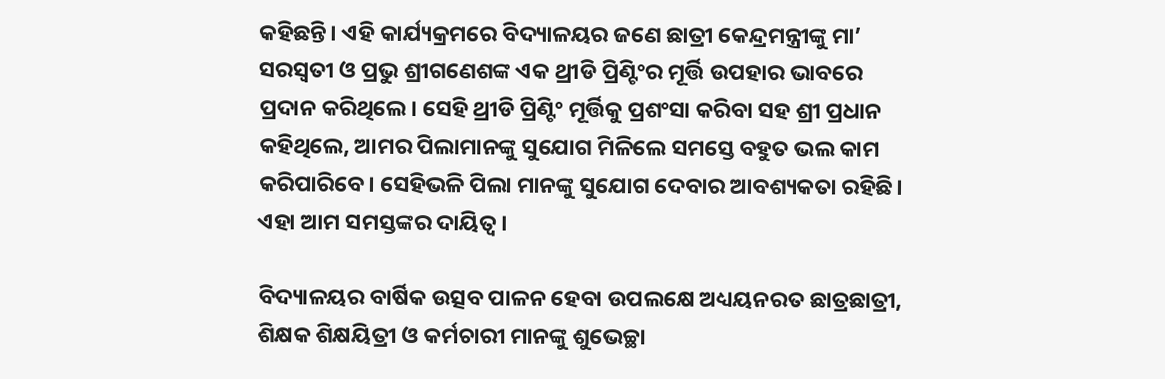କହିଛନ୍ତି। ଏହି କାର୍ଯ୍ୟକ୍ରମରେ ବିଦ୍ୟାଳୟର ଜଣେ ଛାତ୍ରୀ କେନ୍ଦ୍ରମନ୍ତ୍ରୀଙ୍କୁ ମା’ ସରସ୍ୱତୀ ଓ ପ୍ରଭୁ ଶ୍ରୀଗଣେଶଙ୍କ ଏକ ଥ୍ରୀଡି ପ୍ରିଣ୍ଟିଂର ମୂର୍ତ୍ତି ଉପହାର ଭାବରେ ପ୍ରଦାନ କରିଥିଲେ। ସେହି ଥ୍ରୀଡି ପ୍ରିଣ୍ଟିଂ ମୂର୍ତ୍ତିକୁ ପ୍ରଶଂସା କରିବା ସହ ଶ୍ରୀ ପ୍ରଧାନ କହିଥିଲେ, ଆମର ପିଲାମାନଙ୍କୁ ସୁଯୋଗ ମିଳିଲେ ସମସ୍ତେ ବହୁତ ଭଲ କାମ କରିପାରିବେ। ସେହିଭଳି ପିଲା ମାନଙ୍କୁ ସୁଯୋଗ ଦେବାର ଆବଶ୍ୟକତା ରହିଛି। ଏହା ଆମ ସମସ୍ତଙ୍କର ଦାୟିତ୍ୱ।

ବିଦ୍ୟାଳୟର ବାର୍ଷିକ ଉତ୍ସବ ପାଳନ ହେବା ଉପଲକ୍ଷେ ଅଧ୍ୟୟନରତ ଛାତ୍ରଛାତ୍ରୀ, ଶିକ୍ଷକ ଶିକ୍ଷୟିତ୍ରୀ ଓ କର୍ମଚାରୀ ମାନଙ୍କୁ ଶୁଭେଚ୍ଛା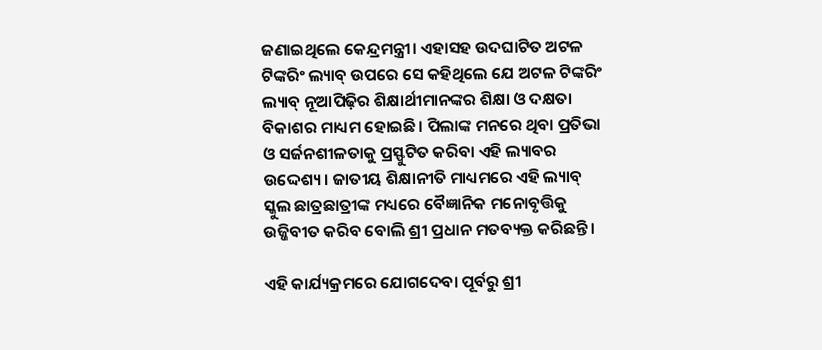ଜଣାଇଥିଲେ କେନ୍ଦ୍ରମନ୍ତ୍ରୀ। ଏହାସହ ଉଦଘାଟିତ ଅଟଳ ଟିଙ୍କରିଂ ଲ୍ୟାବ୍ ଉପରେ ସେ କହିଥିଲେ ଯେ ଅଟଳ ଟିଙ୍କରିଂ ଲ୍ୟାବ୍ ନୂଆପିଢ଼ିର ଶିକ୍ଷାର୍ଥୀମାନଙ୍କର ଶିକ୍ଷା ଓ ଦକ୍ଷତା ବିକାଶର ମାଧ୍ୟମ ହୋଇଛି। ପିଲାଙ୍କ ମନରେ ଥିବା ପ୍ରତିଭା ଓ ସର୍ଜନଶୀଳତାକୁ ପ୍ରସ୍ଫୁଟିତ କରିବା ଏହି ଲ୍ୟାବର ଉଦ୍ଦେଶ୍ୟ। ଜାତୀୟ ଶିକ୍ଷାନୀତି ମାଧ୍ୟମରେ ଏହି ଲ୍ୟାବ୍ ସ୍କୁଲ ଛାତ୍ରଛାତ୍ରୀଙ୍କ ମଧ୍ୟରେ ବୈଜ୍ଞାନିକ ମନୋବୃତ୍ତିକୁ ଉଜ୍ଜିବୀତ କରିବ ବୋଲି ଶ୍ରୀ ପ୍ରଧାନ ମତବ୍ୟକ୍ତ କରିଛନ୍ତି।

ଏହି କାର୍ଯ୍ୟକ୍ରମରେ ଯୋଗଦେବା ପୂର୍ବରୁ ଶ୍ରୀ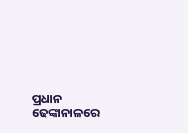ପ୍ରଧାନ ଢେଙ୍କାନାଳରେ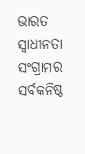ଭାରତ ସ୍ୱାଧୀନତା ସଂଗ୍ରାମର ସର୍ବକନିଷ୍ଠ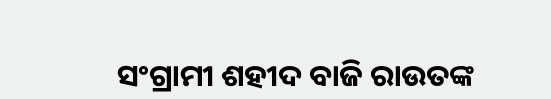ସଂଗ୍ରାମୀ ଶହୀଦ ବାଜି ରାଉତଙ୍କ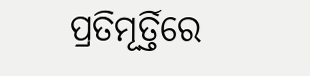ପ୍ରତିମୂର୍ତ୍ତିରେ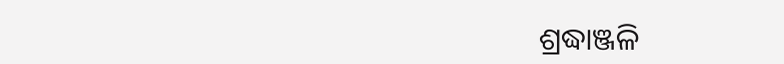ଶ୍ରଦ୍ଧାଞ୍ଜଳି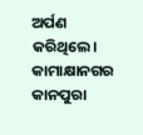ଅର୍ପଣ କରିଥିଲେ। କାମାକ୍ଷାନଗର କାନପୁରା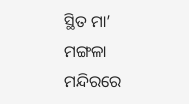ସ୍ଥିତ ମା’ ମଙ୍ଗଳା ମନ୍ଦିରରେ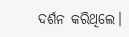ଦର୍ଶନ କରିଥିଲେ।